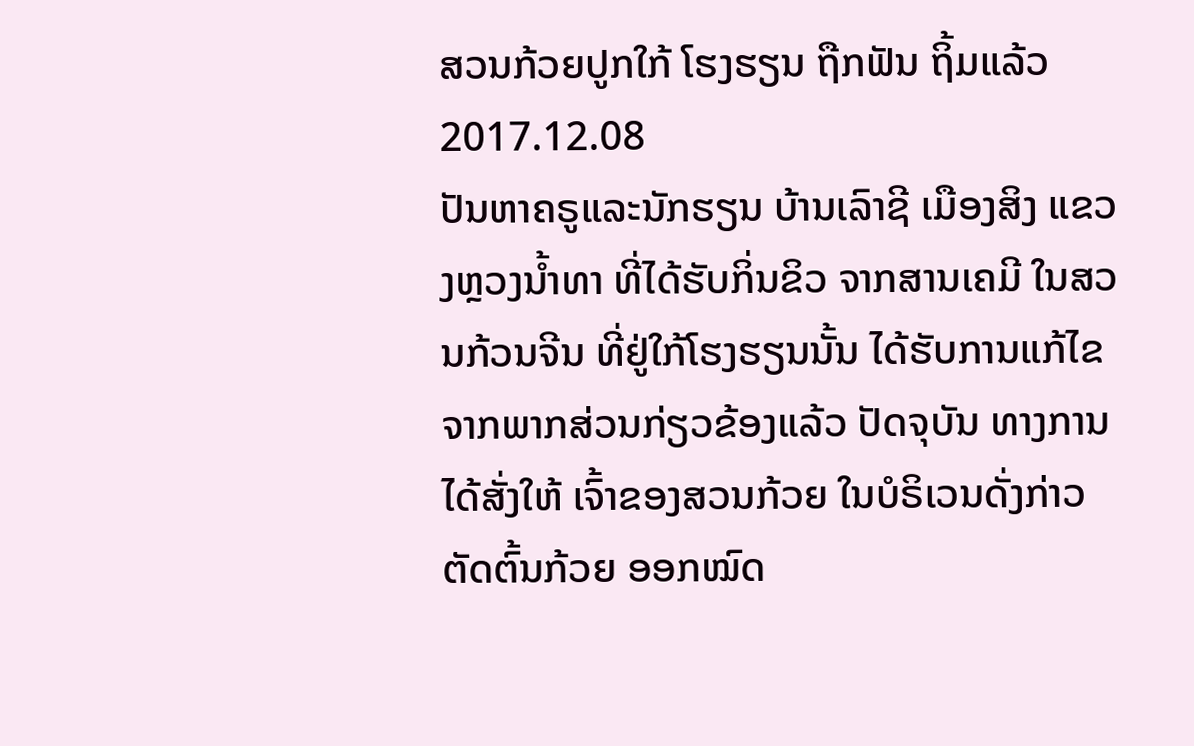ສວນກ້ວຍປູກໃກ້ ໂຮງຮຽນ ຖືກຟັນ ຖິ້ມແລ້ວ
2017.12.08
ປັນຫາຄຣູແລະນັກຮຽນ ບ້ານເລົາຊີ ເມືອງສິງ ແຂວງຫຼວງນໍ້າທາ ທີ່ໄດ້ຮັບກິ່ນຂິວ ຈາກສານເຄມີ ໃນສວນກ້ວນຈີນ ທີ່ຢູ່ໃກ້ໂຮງຮຽນນັ້ນ ໄດ້ຮັບການແກ້ໄຂ ຈາກພາກສ່ວນກ່ຽວຂ້ອງແລ້ວ ປັດຈຸບັນ ທາງການໄດ້ສັ່ງໃຫ້ ເຈົ້າຂອງສວນກ້ວຍ ໃນບໍຣິເວນດັ່ງກ່າວ ຕັດຕົ້ນກ້ວຍ ອອກໝົດ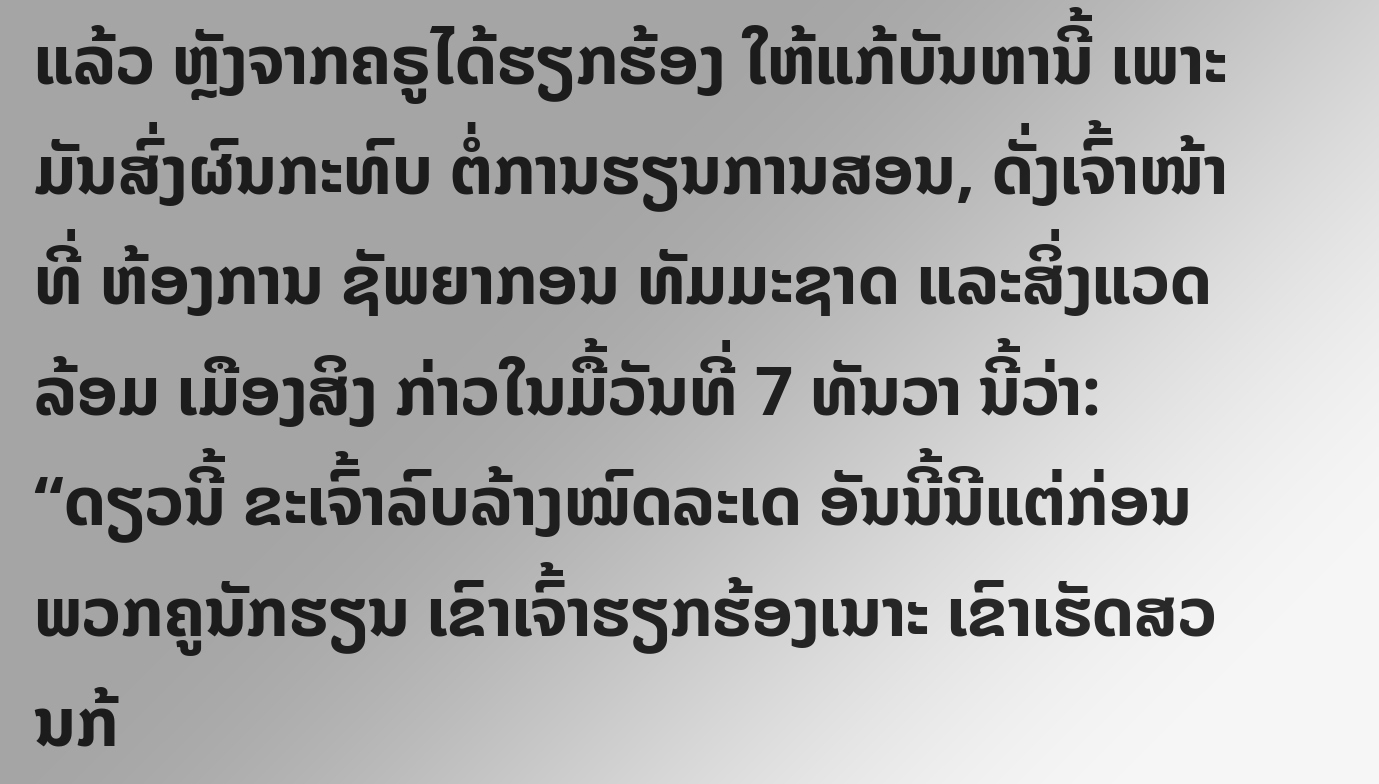ແລ້ວ ຫຼັງຈາກຄຣູໄດ້ຮຽກຮ້ອງ ໃຫ້ແກ້ບັນຫານີ້ ເພາະມັນສົ່ງຜົນກະທົບ ຕໍ່ການຮຽນການສອນ, ດັ່ງເຈົ້າໜ້າທີ່ ຫ້ອງການ ຊັພຍາກອນ ທັມມະຊາດ ແລະສິ່ງແວດລ້ອມ ເມືອງສິງ ກ່າວໃນມື້ວັນທີ່ 7 ທັນວາ ນີ້ວ່າ:
“ດຽວນີ້ ຂະເຈົ້າລົບລ້າງໝົດລະເດ ອັນນີ້ນີແຕ່ກ່ອນພວກຄູນັກຮຽນ ເຂົາເຈົ້າຮຽກຮ້ອງເນາະ ເຂົາເຮັດສວນກ້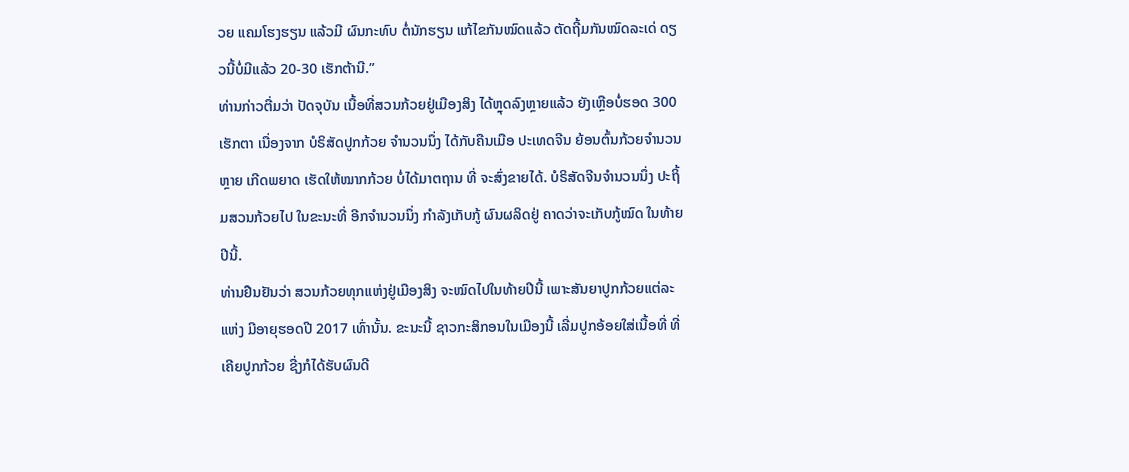ວຍ ແຄມໂຮງຮຽນ ແລ້ວມີ ຜົນກະທົບ ຕໍ່ນັກຮຽນ ແກ້ໄຂກັນໝົດແລ້ວ ຕັດຖີ້ມກັນໝົດລະເດ່ ດຽວນີ້ບໍ່ມີແລ້ວ 20-30 ເຮັກຕ້ານີ.”
ທ່ານກ່າວຕື່ມວ່າ ປັດຈຸບັນ ເນື້ອທີ່ສວນກ້ວຍຢູ່ເມືອງສິງ ໄດ້ຫຼຸດລົງຫຼາຍແລ້ວ ຍັງເຫຼືອບໍ່ຮອດ 300 ເຮັກຕາ ເນື່ອງຈາກ ບໍຣິສັດປູກກ້ວຍ ຈໍານວນນຶ່ງ ໄດ້ກັບຄືນເມືອ ປະເທດຈີນ ຍ້ອນຕົ້ນກ້ວຍຈຳນວນຫຼາຍ ເກີດພຍາດ ເຮັດໃຫ້ໝາກກ້ວຍ ບໍ່ໄດ້ມາຕຖານ ທີ່ ຈະສົ່ງຂາຍໄດ້. ບໍຣິສັດຈີນຈໍານວນນຶ່ງ ປະຖິ້ມສວນກ້ວຍໄປ ໃນຂະນະທີ່ ອີກຈຳນວນນຶ່ງ ກຳລັງເກັບກູ້ ຜົນຜລິດຢູ່ ຄາດວ່າຈະເກັບກູ້ໝົດ ໃນທ້າຍປີນີ້.
ທ່ານຢືນຢັນວ່າ ສວນກ້ວຍທຸກແຫ່ງຢູ່ເມືອງສິງ ຈະໝົດໄປໃນທ້າຍປີນີ້ ເພາະສັນຍາປູກກ້ວຍແຕ່ລະແຫ່ງ ມີອາຍຸຮອດປີ 2017 ເທົ່ານັ້ນ. ຂະນະນີ້ ຊາວກະສິກອນໃນເມືອງນີ້ ເລີ່ມປູກອ້ອຍໃສ່ເນື້ອທີ່ ທີ່ເຄີຍປູກກ້ວຍ ຊື່ງກໍໄດ້ຮັບຜົນດີ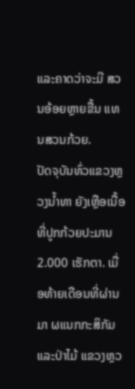ແລະຄາດວ່າຈະມີ ສວນອ້ອຍຫຼາຍຂື້ນ ແທນສວນກ້ວຍ.
ປັດຈຸບັນທົ່ວແຂວງຫຼວງນໍ້າທາ ຍັງເຫຼືອເນື້ອທີ່ປູກກ້ວຍປະມານ 2.000 ເຮັກຕາ. ເມື່ອທ້າຍເດືອນທີ່ຜ່ານມາ ຜແນກກະສິກັມ ແລະປ່າໄມ້ ແຂວງຫຼວ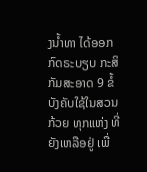ງນໍ້າທາ ໄດ້ອອກກົດຣະບຽບ ກະສິກັມສະອາດ 9 ຂໍ້ ບັງຄັບໃຊ້ໃນສວນກ້ວຍ ທຸກແຫ່ງ ທີ່ຍັງເຫລືອຢູ່ ເພື່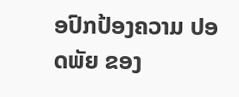ອປົກປ້ອງຄວາມ ປອດພັຍ ຂອງ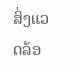ສິ່ງແວດລ້ອ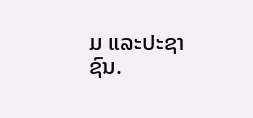ມ ແລະປະຊາຊົນ.